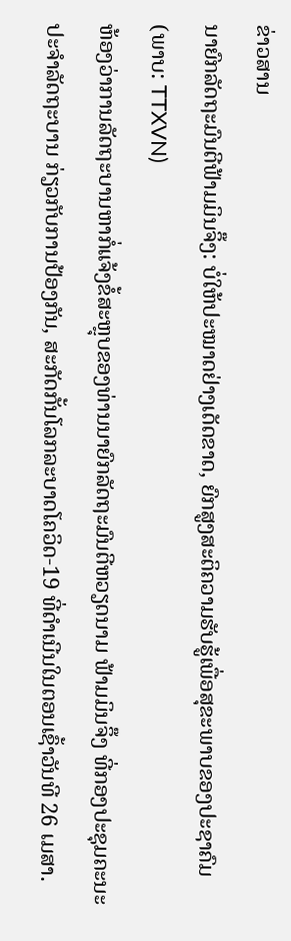ຂ່າວສານ
ນາຍົກລັດຖະມົນຕີຟ້າມມິນຈິ໊ງ: ບໍ່ໃຫ້ປະໝາດຢ່າງເດັດຂາດ, ຍົກສູງສະຕິຄວາມຮັບຮູ້ເພື່ອສຸຂະພາບຂອງປະຊາຄົມ
(ພາບ: TTXVN)
ຫ້ອງວ່າການລັດຖະບານຫາກໍ່ແຈ້ງຂໍ້ສະຫຼຸບຂອງທ່ານນາຍົກລັດຖະມົນຕີຫວຽດນາມ ຟ້າມມິນຈິ໊ງ ທີ່ກອງປະຊຸມຄະນະປະຈຳລັດຖະບານ ກ່ຽວກັບການປ້ອງກັນ, ສະກັດກັ້ນໂລກລະບາດໂຄວິດ-19 ທີ່ດຳເນີນໃນຕອນເຊົ້າວັນທີ 26 ເມສາ.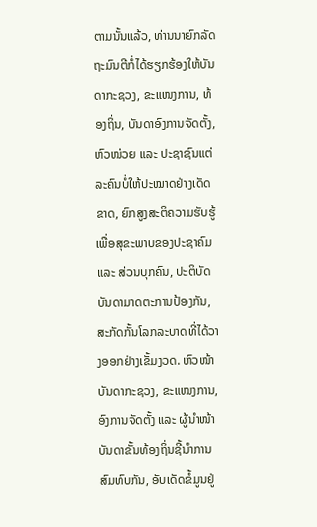ຕາມນັ້ນແລ້ວ, ທ່ານນາຍົກລັດຖະມົນຕີກໍ່ໄດ້ຮຽກຮ້ອງໃຫ້ບັນດາກະຊວງ, ຂະແໜງການ, ທ້ອງຖິ່ນ, ບັນດາອົງການຈັດຕັ້ງ, ຫົວໜ່ວຍ ແລະ ປະຊາຊົນແຕ່ລະຄົນບໍ່ໃຫ້ປະໝາດຢ່າງເດັດຂາດ, ຍົກສູງສະຕິຄວາມຮັບຮູ້ເພື່ອສຸຂະພາບຂອງປະຊາຄົມ ແລະ ສ່ວນບຸກຄົນ, ປະຕິບັດບັນດາມາດຕະການປ້ອງກັນ, ສະກັດກັ້ນໂລກລະບາດທີ່ໄດ້ວາງອອກຢ່າງເຂັ້ມງວດ. ຫົວໜ້າບັນດາກະຊວງ, ຂະແໜງການ, ອົງການຈັດຕັ້ງ ແລະ ຜູ້ນຳໜ້າບັນດາຂັ້ນທ້ອງຖິ່ນຊີ້ນຳການສົມທົບກັນ, ອັບເດັດຂໍ້ມູນຢູ່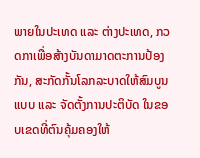ພາຍໃນປະເທດ ແລະ ຕ່າງປະເທດ, ກວດກາເພື່ອສ້າງບັນດາມາດຕະການປ້ອງກັນ, ສະກັດກັ້ນໂລກລະບາດໃຫ້ສົມບູນແບບ ແລະ ຈັດຕັ້ງການປະຕິບັດ ໃນຂອບເຂດທີ່ຕົນຄຸ້ມຄອງໃຫ້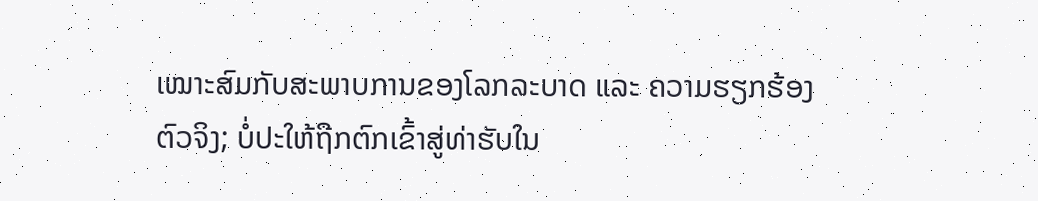ເໝາະສົມກັບສະພາບການຂອງໂລກລະບາດ ແລະ ຄວາມຮຽກຮ້ອງຕົວຈິງ; ບໍ່ປະໃຫ້ຖືກຕົກເຂົ້າສູ່ທ່າຮັບໃນ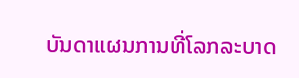ບັນດາແຜນການທີ່ໂລກລະບາດ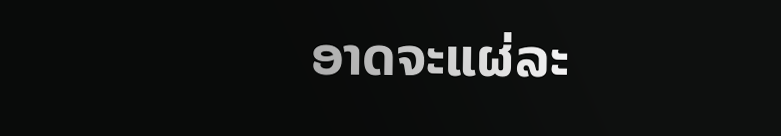ອາດຈະແຜ່ລະ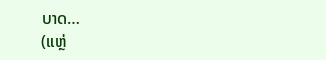ບາດ…
(ແຫຼ່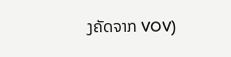ງຄັດຈາກ VOV)